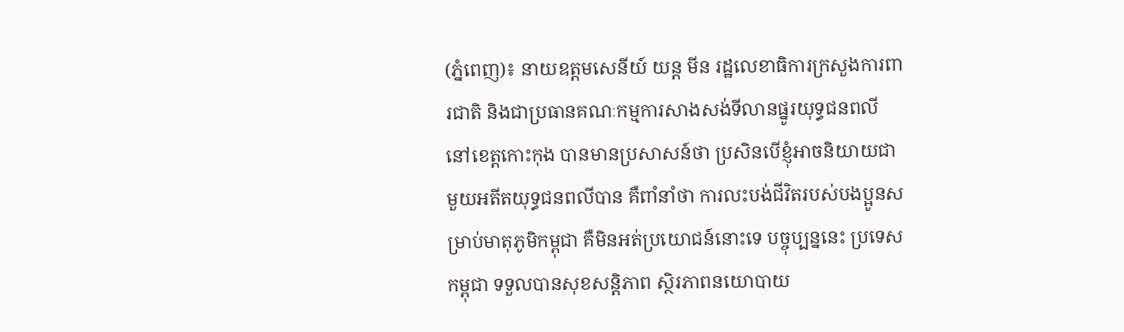(ភ្នំពេញ)៖ នាយឧត្តមសេនីយ៍ យន្ត មីន រដ្ឋលេខាធិការក្រសួងការពារជាតិ និងជាប្រធានគណៈកម្មការសាងសង់ទីលានផ្នូរយុទ្ធជនពលី នៅខេត្តកោះកុង បានមានប្រសាសន៍ថា ប្រសិនបើខ្ញុំអាចនិយាយជាមួយអតីតយុទ្ធជនពលីបាន គឺពាំនាំថា ការលះបង់ជីវិតរបស់បងប្អូនសម្រាប់មាតុភូមិកម្ពុជា គឺមិនអត់ប្រយោជន៍នោះទេ បច្ចុប្បន្ននេះ ប្រទេស កម្ពុជា ទទួលបានសុខសន្តិភាព ស្ថិរភាពនយោបាយ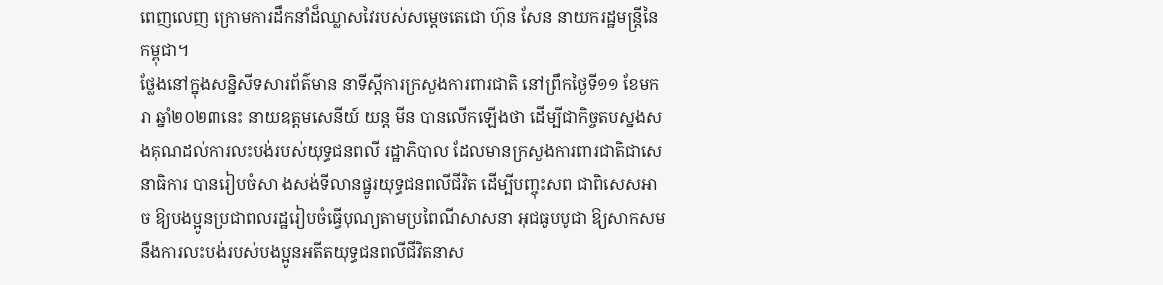ពេញលេញ ក្រោមការដឹកនាំដ៏ឈ្លាសវៃរបស់សម្តេចតេជោ ហ៊ុន សែន នាយករដ្ឋមន្ត្រីនៃកម្ពុជា។
ថ្លែងនៅក្នុងសន្និសីទសារព័ត៌មាន នាទីស្តីការក្រសួងការពារជាតិ នៅព្រឹកថ្ងៃទី១១ ខែមករា ឆ្នាំ២០២៣នេះ នាយឧត្តមសេនីយ៍ យន្ត មីន បានលើកឡើងថា ដើម្បីជាកិច្ចតបស្នងសងគុណដល់ការលះបង់របស់យុទ្ធជនពលី រដ្ឋាភិបាល ដែលមានក្រសួងការពារជាតិជាសេនាធិការ បានរៀបចំសា ងសង់ទីលានផ្នូរយុទ្ធជនពលីជីវិត ដើម្បីបញ្ចុះសព ជាពិសេសអាច ឱ្យបងប្អូនប្រជាពលរដ្ឋរៀបចំធ្វើបុណ្យតាមប្រពៃណីសាសនា អុជធូបបូជា ឱ្យសាកសមនឹងការលះបង់របស់បងប្អូនអតីតយុទ្ធជនពលីជីវិតនាស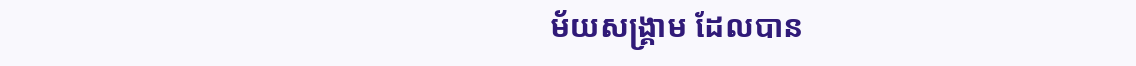ម័យសង្គ្រាម ដែលបាន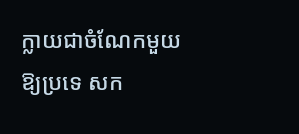ក្លាយជាចំណែកមួយឱ្យប្រទេ សក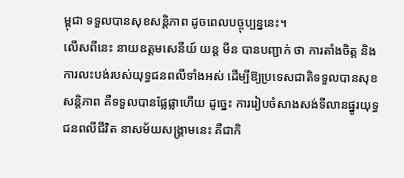ម្ពុជា ទទួលបានសុខសន្តិភាព ដូចពេលបច្ចុប្បន្ននេះ។
លើសពីនេះ នាយឧត្តមសេនីយ៍ យន្ត មីន បានបញ្ជាក់ ថា ការតាំងចិត្ត និងការលះបង់របស់យុទ្ធជនពលីទាំងអស់ ដើម្បីឱ្យប្រទេសជាតិទទួលបានសុខសន្តិភាព គឺទទួលបានផ្លែផ្លាហើយ ដូច្នេះ ការរៀបចំសាងសង់ទីលានផ្នូរយុទ្ធជនពលីជីវិត នាសម័យសង្គ្រាមនេះ គឺជាកិ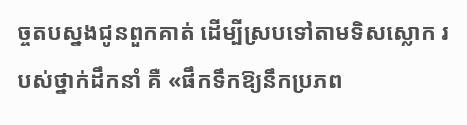ច្ចតបស្នងជូនពួកគាត់ ដើម្បីស្របទៅតាមទិសស្លោក របស់ថ្នាក់ដឹកនាំ គឺ «ផឹកទឹកឱ្យនឹកប្រភព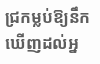ជ្រកម្លប់ឱ្យនឹកឃើញដល់អ្ន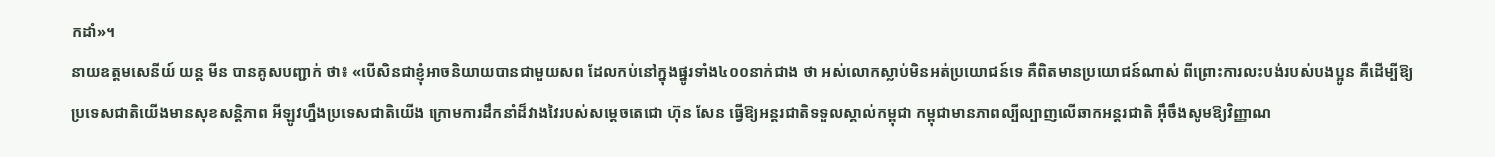កដាំ»។
នាយឧត្តមសេនីយ៍ យន្ត មីន បានគូសបញ្ជាក់ ថា៖ «បើសិនជាខ្ញុំអាចនិយាយបានជាមួយសព ដែលកប់នៅក្នុងផ្នូរទាំង៤០០នាក់ជាង ថា អស់លោកស្លាប់មិនអត់ប្រយោជន៍ទេ គឺពិតមានប្រយោជន៍ណាស់ ពីព្រោះការលះបង់របស់បងប្អូន គឺដើម្បីឱ្យប្រទេសជាតិយើងមានសុខសន្តិភាព អីឡូវហ្នឹងប្រទេសជាតិយើង ក្រោមការដឹកនាំដ៏វាងវៃរបស់សម្តេចតេជោ ហ៊ុន សែន ធ្វើឱ្យអន្តរជាតិទទួលស្គាល់កម្ពុជា កម្ពុជាមានភាពល្បីល្បាញលើឆាកអន្តរជាតិ អ៊ឹចឹងសូមឱ្យវិញ្ញាណ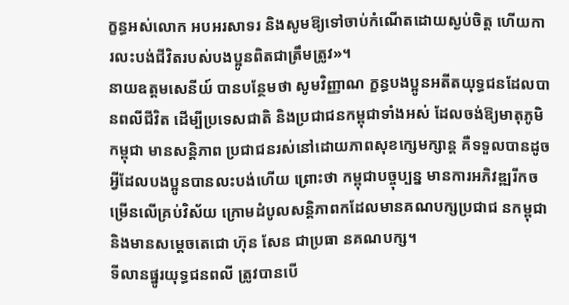ក្ខន្ធអស់លោក អបអរសាទរ និងសូមឱ្យទៅចាប់កំណើតដោយស្ងប់ចិត្ត ហើយការលះបង់ជីវិតរបស់បងប្អូនពិតជាត្រឹមត្រូវ»។
នាយឧត្តមសេនីយ៍ បានបន្ថែមថា សូមវិញ្ញាណ ក្ខន្ធបងប្អូនអតីតយុទ្ធជនដែលបានពលីជីវិត ដើម្បីប្រទេសជាតិ និងប្រជាជនកម្ពុជាទាំងអស់ ដែលចង់ឱ្យមាតុភូមិកម្ពុជា មានសន្តិភាព ប្រជាជនរស់នៅដោយភាពសុខក្សេមក្សាន្ត គឺទទួលបានដូចអ្វីដែលបងប្អូនបានលះបង់ហើយ ព្រោះថា កម្ពុជាបច្ចុប្បន្ន មានការអភិវឌ្ឍរីកចម្រើនលើគ្រប់វិស័យ ក្រោមដំបូលសន្តិភាពកដែលមានគណបក្សប្រជាជ នកម្ពុជា និងមានសម្តេចតេជោ ហ៊ុន សែន ជាប្រធា នគណបក្ស។
ទីលានផ្នូរយុទ្ធជនពលី ត្រូវបានបើ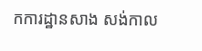កការដ្ឋានសាង សង់កាល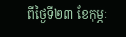ពីថ្ងៃទី២៣ ខែកុម្ភៈ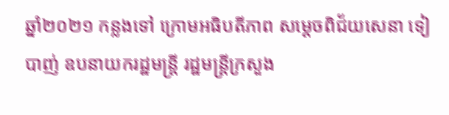ឆ្នាំ២០២១ កន្លងទៅ ក្រោមអធិបតីភាព សម្តេចពិជ័យសេនា ទៀ បាញ់ ឧបនាយករដ្ឋមន្ត្រី រដ្ឋមន្ត្រីក្រសួង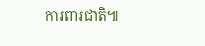ការពារជាតិ៕